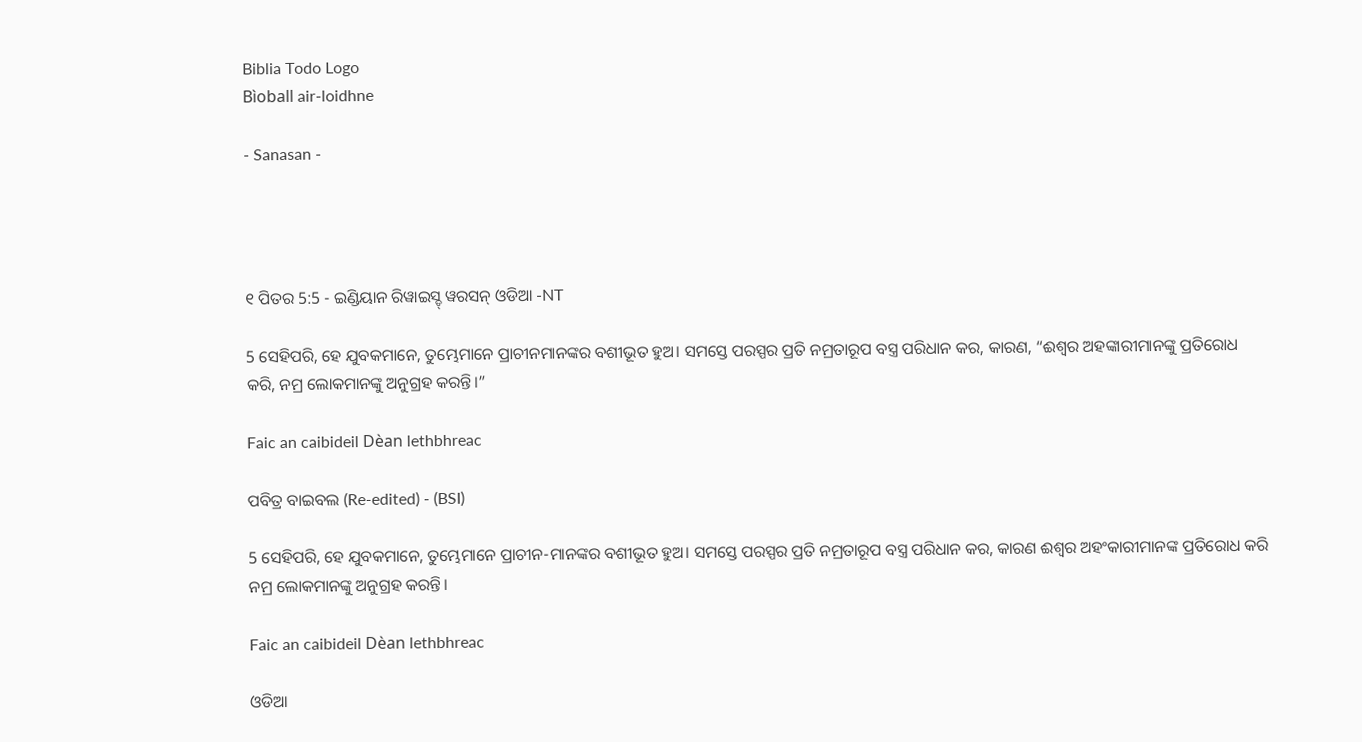Biblia Todo Logo
Bìoball air-loidhne

- Sanasan -




୧ ପିତର 5:5 - ଇଣ୍ଡିୟାନ ରିୱାଇସ୍ଡ୍ ୱରସନ୍ ଓଡିଆ -NT

5 ସେହିପରି, ହେ ଯୁବକମାନେ, ତୁମ୍ଭେମାନେ ପ୍ରାଚୀନମାନଙ୍କର ବଶୀଭୂତ ହୁଅ। ସମସ୍ତେ ପରସ୍ପର ପ୍ରତି ନମ୍ରତାରୂପ ବସ୍ତ୍ର ପରିଧାନ କର, କାରଣ, “ଈଶ୍ବର ଅହଙ୍କାରୀମାନଙ୍କୁ ପ୍ରତିରୋଧ କରି, ନମ୍ର ଲୋକମାନଙ୍କୁ ଅନୁଗ୍ରହ କରନ୍ତି।”

Faic an caibideil Dèan lethbhreac

ପବିତ୍ର ବାଇବଲ (Re-edited) - (BSI)

5 ସେହିପରି, ହେ ଯୁବକମାନେ, ତୁମ୍ଭେମାନେ ପ୍ରାଚୀନ-ମାନଙ୍କର ବଶୀଭୂତ ହୁଅ। ସମସ୍ତେ ପରସ୍ପର ପ୍ରତି ନମ୍ରତାରୂପ ବସ୍ତ୍ର ପରିଧାନ କର, କାରଣ ଈଶ୍ଵର ଅହଂକାରୀମାନଙ୍କ ପ୍ରତିରୋଧ କରି ନମ୍ର ଲୋକମାନଙ୍କୁ ଅନୁଗ୍ରହ କରନ୍ତି।

Faic an caibideil Dèan lethbhreac

ଓଡିଆ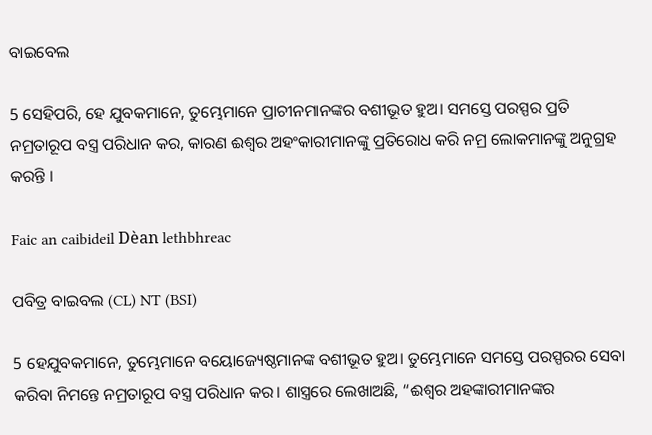ବାଇବେଲ

5 ସେହିପରି, ହେ ଯୁବକମାନେ, ତୁମ୍ଭେମାନେ ପ୍ରାଚୀନମାନଙ୍କର ବଶୀଭୂତ ହୁଅ। ସମସ୍ତେ ପରସ୍ପର ପ୍ରତି ନମ୍ରତାରୂପ ବସ୍ତ୍ର ପରିଧାନ କର, କାରଣ ଈଶ୍ୱର ଅହଂକାରୀମାନଙ୍କୁ ପ୍ରତିରୋଧ କରି ନମ୍ର ଲୋକମାନଙ୍କୁ ଅନୁଗ୍ରହ କରନ୍ତି ।

Faic an caibideil Dèan lethbhreac

ପବିତ୍ର ବାଇବଲ (CL) NT (BSI)

5 ହେଯୁବକମାନେ, ତୁମ୍ଭେମାନେ ବୟୋଜ୍ୟେଷ୍ଠମାନଙ୍କ ବଶୀଭୂତ ହୁଅ। ତୁମ୍ଭେମାନେ ସମସ୍ତେ ପରସ୍ପରର ସେବା କରିବା ନିମନ୍ତେ ନମ୍ରତାରୂପ ବସ୍ତ୍ର ପରିଧାନ କର। ଶାସ୍ତ୍ରରେ ଲେଖାଅଛି, “ଈଶ୍ୱର ଅହଙ୍କାରୀମାନଙ୍କର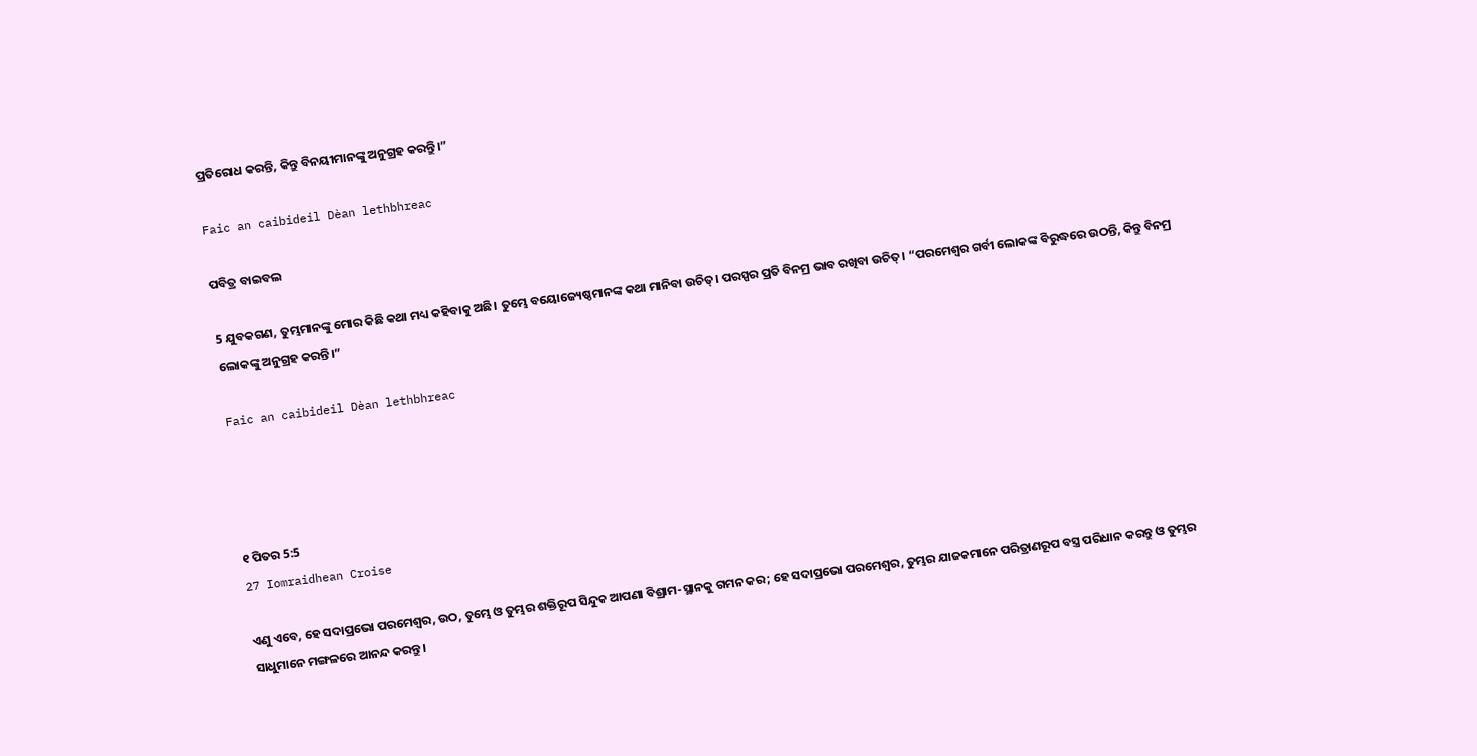ପ୍ରତିରୋଧ କରନ୍ତି, କିନ୍ତୁ ବିନୟୀମାନଙ୍କୁ ଅନୁଗ୍ରହ କରନ୍ତୁି।”

Faic an caibideil Dèan lethbhreac

ପବିତ୍ର ବାଇବଲ

5 ଯୁବକଗଣ, ତୁମ୍ଭମାନଙ୍କୁ ମୋର କିଛି କଥା ମଧ୍ୟ କହିବାକୁ ଅଛି। ତୁମ୍ଭେ ବୟୋଜ୍ୟେଷ୍ଠମାନଙ୍କ କଥା ମାନିବା ଉଚିତ୍। ପରସ୍ପର ପ୍ରତି ବିନମ୍ର ଭାବ ରଖିବା ଉଚିତ୍। “ପରମେଶ୍ୱର ଗର୍ବୀ ଲୋକଙ୍କ ବିରୁଦ୍ଧରେ ଉଠନ୍ତି, କିନ୍ତୁ ବିନମ୍ର ଲୋକଙ୍କୁ ଅନୁଗ୍ରହ କରନ୍ତି।”

Faic an caibideil Dèan lethbhreac




୧ ପିତର 5:5
27 Iomraidhean Croise

ଏଣୁ ଏବେ, ହେ ସଦାପ୍ରଭୋ ପରମେଶ୍ୱର, ଉଠ, ତୁମ୍ଭେ ଓ ତୁମ୍ଭର ଶକ୍ତିରୂପ ସିନ୍ଦୁକ ଆପଣା ବିଶ୍ରାମ-ସ୍ଥାନକୁ ଗମନ କର; ହେ ସଦାପ୍ରଭୋ ପରମେଶ୍ୱର, ତୁମ୍ଭର ଯାଜକମାନେ ପରିତ୍ରାଣରୂପ ବସ୍ତ୍ର ପରିଧାନ କରନ୍ତୁ ଓ ତୁମ୍ଭର ସାଧୁମାନେ ମଙ୍ଗଳରେ ଆନନ୍ଦ କରନ୍ତୁ।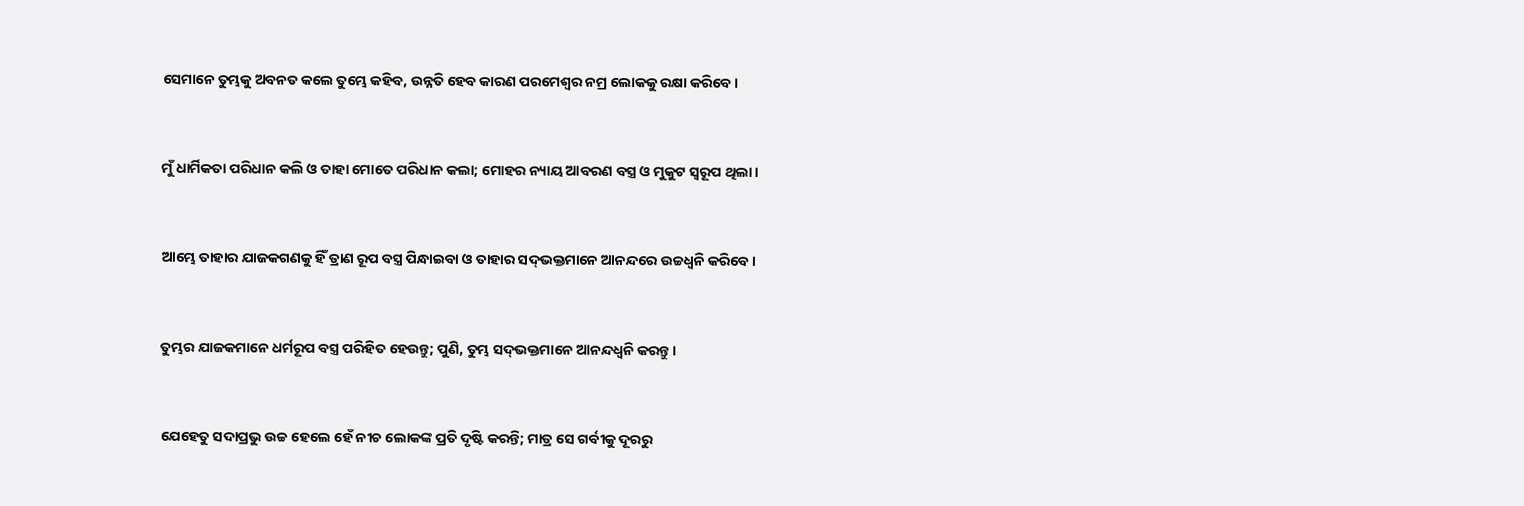ସେମାନେ ତୁମ୍ଭକୁ ଅବନତ କଲେ ତୁମ୍ଭେ କହିବ, ଉନ୍ନତି ହେବ କାରଣ ପରମେଶ୍ୱର ନମ୍ର ଲୋକକୁ ରକ୍ଷା କରିବେ।


ମୁଁ ଧାର୍ମିକତା ପରିଧାନ କଲି ଓ ତାହା ମୋତେ ପରିଧାନ କଲା; ମୋହର ନ୍ୟାୟ ଆବରଣ ବସ୍ତ୍ର ଓ ମୁକୁଟ ସ୍ୱରୂପ ଥିଲା।


ଆମ୍ଭେ ତାହାର ଯାଜକଗଣକୁ ହିଁ ତ୍ରାଣ ରୂପ ବସ୍ତ୍ର ପିନ୍ଧାଇବା ଓ ତାହାର ସଦ୍‍ଭକ୍ତମାନେ ଆନନ୍ଦରେ ଉଚ୍ଚଧ୍ୱନି କରିବେ।


ତୁମ୍ଭର ଯାଜକମାନେ ଧର୍ମରୂପ ବସ୍ତ୍ର ପରିହିତ ହେଉନ୍ତୁ; ପୁଣି, ତୁମ୍ଭ ସଦ୍‍ଭକ୍ତମାନେ ଆନନ୍ଦଧ୍ୱନି କରନ୍ତୁ।


ଯେହେତୁ ସଦାପ୍ରଭୁ ଉଚ୍ଚ ହେଲେ ହେଁ ନୀଚ ଲୋକଙ୍କ ପ୍ରତି ଦୃଷ୍ଟି କରନ୍ତି; ମାତ୍ର ସେ ଗର୍ବୀକୁ ଦୂରରୁ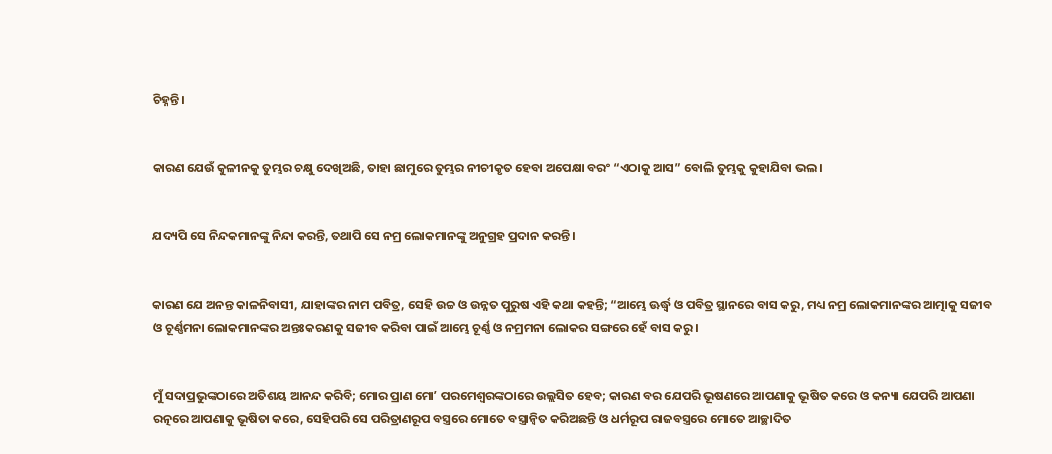ଚିହ୍ନନ୍ତି।


କାରଣ ଯେଉଁ କୁଳୀନକୁ ତୁମ୍ଭର ଚକ୍ଷୁ ଦେଖିଅଛି, ତାହା ଛାମୁରେ ତୁମ୍ଭର ନୀଚୀକୃତ ହେବା ଅପେକ୍ଷା ବରଂ “ଏଠାକୁ ଆସ” ବୋଲି ତୁମ୍ଭକୁ କୁହାଯିବା ଭଲ।


ଯଦ୍ୟପି ସେ ନିନ୍ଦକମାନଙ୍କୁ ନିନ୍ଦା କରନ୍ତି, ତଥାପି ସେ ନମ୍ର ଲୋକମାନଙ୍କୁ ଅନୁଗ୍ରହ ପ୍ରଦାନ କରନ୍ତି।


କାରଣ ଯେ ଅନନ୍ତ କାଳନିବାସୀ, ଯାହାଙ୍କର ନାମ ପବିତ୍ର, ସେହି ଉଚ୍ଚ ଓ ଉନ୍ନତ ପୁରୁଷ ଏହି କଥା କହନ୍ତି; “ଆମ୍ଭେ ଊର୍ଦ୍ଧ୍ୱ ଓ ପବିତ୍ର ସ୍ଥାନରେ ବାସ କରୁ, ମଧ୍ୟ ନମ୍ର ଲୋକମାନଙ୍କର ଆତ୍ମାକୁ ସଜୀବ ଓ ଚୂର୍ଣ୍ଣମନା ଲୋକମାନଙ୍କର ଅନ୍ତଃକରଣକୁ ସଜୀବ କରିବା ପାଇଁ ଆମ୍ଭେ ଚୂର୍ଣ୍ଣ ଓ ନମ୍ରମନା ଲୋକର ସଙ୍ଗରେ ହେଁ ବାସ କରୁ।


ମୁଁ ସଦାପ୍ରଭୁଙ୍କଠାରେ ଅତିଶୟ ଆନନ୍ଦ କରିବି; ମୋର ପ୍ରାଣ ମୋʼ ପରମେଶ୍ୱରଙ୍କଠାରେ ଉଲ୍ଲସିତ ହେବ; କାରଣ ବର ଯେପରି ଭୂଷଣରେ ଆପଣାକୁ ଭୂଷିତ କରେ ଓ କନ୍ୟା ଯେପରି ଆପଣା ରତ୍ନରେ ଆପଣାକୁ ଭୂଷିତା କରେ, ସେହିପରି ସେ ପରିତ୍ରାଣରୂପ ବସ୍ତ୍ରରେ ମୋତେ ବସ୍ତ୍ରାନ୍ୱିତ କରିଅଛନ୍ତି ଓ ଧର୍ମରୂପ ରାଜବସ୍ତ୍ରରେ ମୋତେ ଆଚ୍ଛାଦିତ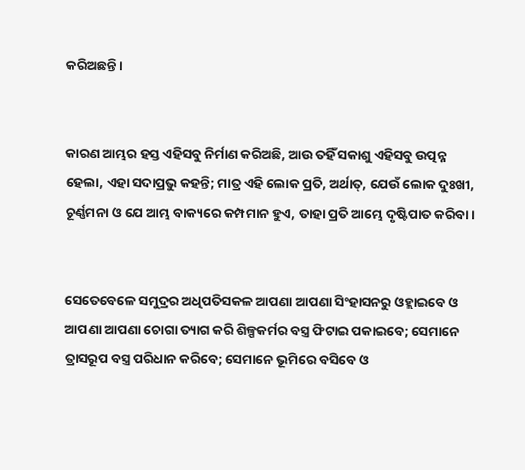କରିଅଛନ୍ତି।


କାରଣ ଆମ୍ଭର ହସ୍ତ ଏହିସବୁ ନିର୍ମାଣ କରିଅଛି, ଆଉ ତହିଁ ସକାଶୁ ଏହିସବୁ ଉତ୍ପନ୍ନ ହେଲା, ଏହା ସଦାପ୍ରଭୁ କହନ୍ତି; ମାତ୍ର ଏହି ଲୋକ ପ୍ରତି, ଅର୍ଥାତ୍‍, ଯେଉଁ ଲୋକ ଦୁଃଖୀ, ଚୂର୍ଣ୍ଣମନା ଓ ଯେ ଆମ୍ଭ ବାକ୍ୟରେ କମ୍ପମାନ ହୁଏ, ତାହା ପ୍ରତି ଆମ୍ଭେ ଦୃଷ୍ଟିପାତ କରିବା।


ସେତେବେଳେ ସମୁଦ୍ରର ଅଧିପତିସକଳ ଆପଣା ଆପଣା ସିଂହାସନରୁ ଓହ୍ଲାଇବେ ଓ ଆପଣା ଆପଣା ଚୋଗା ତ୍ୟାଗ କରି ଶିଳ୍ପକର୍ମର ବସ୍ତ୍ର ଫିଟାଇ ପକାଇବେ; ସେମାନେ ତ୍ରାସରୂପ ବସ୍ତ୍ର ପରିଧାନ କରିବେ; ସେମାନେ ଭୂମିରେ ବସିବେ ଓ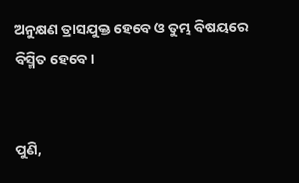ଅନୁକ୍ଷଣ ତ୍ରାସଯୁକ୍ତ ହେବେ ଓ ତୁମ୍ଭ ବିଷୟରେ ବିସ୍ମିତ ହେବେ।


ପୁଣି,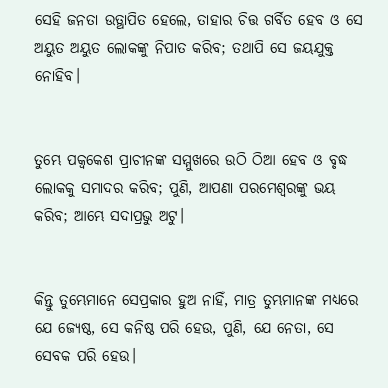ସେହି ଜନତା ଉତ୍ଥାପିତ ହେଲେ, ତାହାର ଚିତ୍ତ ଗର୍ବିତ ହେବ ଓ ସେ ଅୟୁତ ଅୟୁତ ଲୋକଙ୍କୁ ନିପାତ କରିବ; ତଥାପି ସେ ଜୟଯୁକ୍ତ ନୋହିବ।


ତୁମ୍ଭେ ପକ୍ୱକେଶ ପ୍ରାଚୀନଙ୍କ ସମ୍ମୁଖରେ ଉଠି ଠିଆ ହେବ ଓ ବୃଦ୍ଧ ଲୋକକୁ ସମାଦର କରିବ; ପୁଣି, ଆପଣା ପରମେଶ୍ୱରଙ୍କୁ ଭୟ କରିବ; ଆମ୍ଭେ ସଦାପ୍ରଭୁ ଅଟୁ।


କିନ୍ତୁ ତୁମ୍ଭେମାନେ ସେପ୍ରକାର ହୁଅ ନାହିଁ, ମାତ୍ର ତୁମ୍ଭମାନଙ୍କ ମଧ୍ୟରେ ଯେ ଜ୍ୟେଷ୍ଠ, ସେ କନିଷ୍ଠ ପରି ହେଉ, ପୁଣି, ଯେ ନେତା, ସେ ସେବକ ପରି ହେଉ।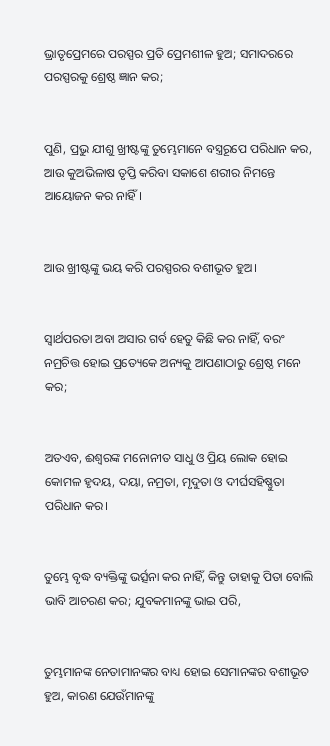ଭ୍ରାତୃପ୍ରେମରେ ପରସ୍ପର ପ୍ରତି ପ୍ରେମଶୀଳ ହୁଅ; ସମାଦରରେ ପରସ୍ପରକୁ ଶ୍ରେଷ୍ଠ ଜ୍ଞାନ କର;


ପୁଣି, ପ୍ରଭୁ ଯୀଶୁ ଖ୍ରୀଷ୍ଟଙ୍କୁ ତୁମ୍ଭେମାନେ ବସ୍ତ୍ରରୂପେ ପରିଧାନ କର, ଆଉ କୁଅଭିଳାଷ ତୃପ୍ତି କରିବା ସକାଶେ ଶରୀର ନିମନ୍ତେ ଆୟୋଜନ କର ନାହିଁ।


ଆଉ ଖ୍ରୀଷ୍ଟଙ୍କୁ ଭୟ କରି ପରସ୍ପରର ବଶୀଭୂତ ହୁଅ।


ସ୍ୱାର୍ଥପରତା ଅବା ଅସାର ଗର୍ବ ହେତୁ କିଛି କର ନାହିଁ, ବରଂ ନମ୍ରଚିତ୍ତ ହୋଇ ପ୍ରତ୍ୟେକେ ଅନ୍ୟକୁ ଆପଣାଠାରୁ ଶ୍ରେଷ୍ଠ ମନେ କର;


ଅତଏବ, ଈଶ୍ବରଙ୍କ ମନୋନୀତ ସାଧୁ ଓ ପ୍ରିୟ ଲୋକ ହୋଇ କୋମଳ ହୃଦୟ, ଦୟା, ନମ୍ରତା, ମୃଦୁତା ଓ ଦୀର୍ଘସହିଷ୍ଣୁତା ପରିଧାନ କର।


ତୁମ୍ଭେ ବୃଦ୍ଧ ବ୍ୟକ୍ତିଙ୍କୁ ଭର୍ତ୍ସନା କର ନାହିଁ, କିନ୍ତୁ ତାହାକୁ ପିତା ବୋଲି ଭାବି ଆଚରଣ କର; ଯୁବକମାନଙ୍କୁ ଭାଇ ପରି,


ତୁମ୍ଭମାନଙ୍କ ନେତାମାନଙ୍କର ବାଧ୍ୟ ହୋଇ ସେମାନଙ୍କର ବଶୀଭୂତ ହୁଅ, କାରଣ ଯେଉଁମାନଙ୍କୁ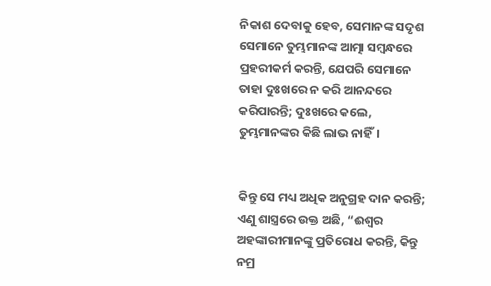ନିକାଶ ଦେବାକୁ ହେବ, ସେମାନଙ୍କ ସଦୃଶ ସେମାନେ ତୁମ୍ଭମାନଙ୍କ ଆତ୍ମା ସମ୍ବନ୍ଧରେ ପ୍ରହରୀକର୍ମ କରନ୍ତି, ଯେପରି ସେମାନେ ତାହା ଦୁଃଖରେ ନ କରି ଆନନ୍ଦରେ କରିପାରନ୍ତି; ଦୁଃଖରେ କଲେ, ତୁମ୍ଭମାନଙ୍କର କିଛି ଲାଭ ନାହିଁ।


କିନ୍ତୁ ସେ ମଧ୍ୟ ଅଧିକ ଅନୁଗ୍ରହ ଦାନ କରନ୍ତି; ଏଣୁ ଶାସ୍ତ୍ର‌ରେ ଉକ୍ତ ଅଛି, “ଈଶ୍ବର ଅହଙ୍କାରୀମାନଙ୍କୁ ପ୍ରତିରୋଧ କରନ୍ତି, କିନ୍ତୁ ନମ୍ର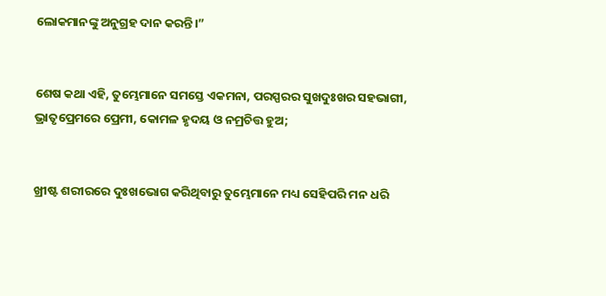ଲୋକମାନଙ୍କୁ ଅନୁଗ୍ରହ ଦାନ କରନ୍ତି।”


ଶେଷ କଥା ଏହି, ତୁମ୍ଭେମାନେ ସମସ୍ତେ ଏକମନା, ପରସ୍ପରର ସୁଖଦୁଃଖର ସହଭାଗୀ, ଭ୍ରାତୃପ୍ରେମରେ ପ୍ରେମୀ, କୋମଳ ହୃଦୟ ଓ ନମ୍ରଚିତ୍ତ ହୁଅ;


ଖ୍ରୀଷ୍ଟ ଶରୀରରେ ଦୁଃଖଭୋଗ କରିଥିବାରୁ ତୁମ୍ଭେମାନେ ମଧ୍ୟ ସେହିପରି ମନ ଧରି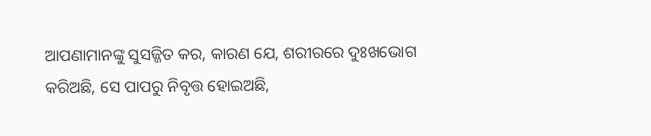ଆପଣାମାନଙ୍କୁ ସୁସଜ୍ଜିତ କର, କାରଣ ଯେ, ଶରୀରରେ ଦୁଃଖଭୋଗ କରିଅଛି, ସେ ପାପରୁ ନିବୃତ୍ତ ହୋଇଅଛି,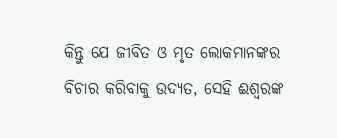କିନ୍ତୁ ଯେ ଜୀବିତ ଓ ମୃତ ଲୋକମାନଙ୍କର ବିଚାର କରିବାକୁ ଉଦ୍ୟତ, ସେହି ଈଶ୍ବରଙ୍କ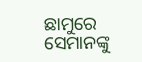ଛାମୁରେ ସେମାନଙ୍କୁ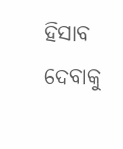ହିସାବ ଦେବାକୁ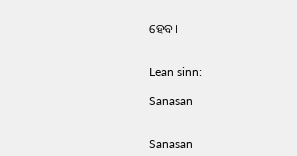ହେବ।


Lean sinn:

Sanasan


Sanasan